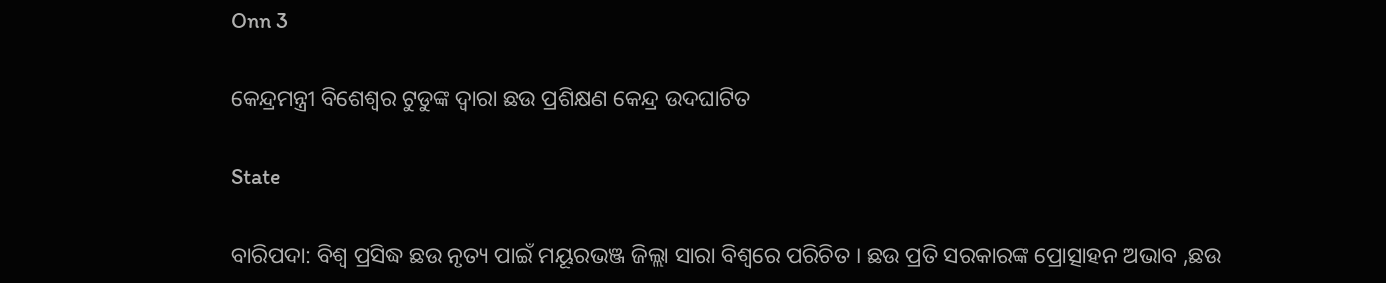Onn 3

କେନ୍ଦ୍ରମନ୍ତ୍ରୀ ବିଶେଶ୍ୱର ଟୁଡୁଙ୍କ ଦ୍ବାରା ଛଉ ପ୍ରଶିକ୍ଷଣ କେନ୍ଦ୍ର ଉଦଘାଟିତ

State

ବାରିପଦା: ବିଶ୍ବ ପ୍ରସିଦ୍ଧ ଛଉ ନୃତ୍ୟ ପାଇଁ ମୟୂରଭଞ୍ଜ ଜିଲ୍ଲା ସାରା ବିଶ୍ବରେ ପରିଚିତ । ଛଉ ପ୍ରତି ସରକାରଙ୍କ ପ୍ରୋତ୍ସାହନ ଅଭାବ ,ଛଉ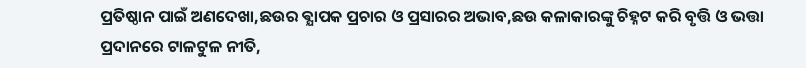ପ୍ରତିଷ୍ଠାନ ପାଇଁ ଅଣଦେଖା,ଛଉର ଵ୍ଯାପକ ପ୍ରଚାର ଓ ପ୍ରସାରର ଅଭାବ,ଛଉ କଳାକାରଙ୍କୁ ଚିହ୍ନଟ କରି ବୃତ୍ତି ଓ ଭତ୍ତା ପ୍ରଦାନରେ ଟାଳଟୁଳ ନୀତି,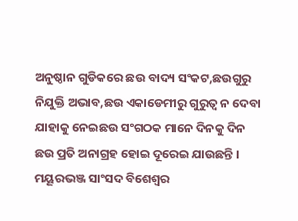ଅନୁଷ୍ଠାନ ଗୁଡିକରେ ଛଉ ବାଦ୍ୟ ସଂକଟ,ଛଉଗୁରୁ ନିଯୁକ୍ତି ଅଭାବ,ଛଉ ଏକାଡେମୀରୁ ଗୁରୁତ୍ଵ ନ ଦେବା ଯାହାକୁ ନେଇଛଉ ସଂଗଠକ ମାନେ ଦିନକୁ ଦିନ ଛଉ ପ୍ରତି ଅନାଗ୍ରହ ହୋଇ ଦୂରେଇ ଯାଉଛନ୍ତି । ମୟୂରଭଞ୍ଜ ସାଂସଦ ବିଶେଶ୍ୱର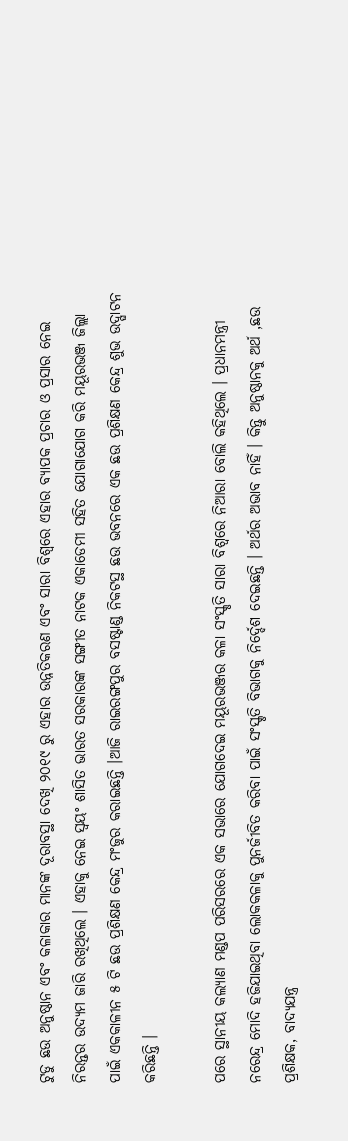ଟୁଡୁ ଛଉ ଅନୁଷ୍ଠାନ ଏବଂ କଳାକାର ମାନଙ୍କ ଦୂରାବସ୍ଥା ଦେଖି ୨୦୧୯ ରୁ ଏହାର ଉନ୍ନତିକରଣ ଏବଂ ସାରା ବିଶ୍ବରେ ଏହାର ବ୍ୟାପକ ପ୍ରଚାର ଓ ପ୍ରସାର ନେଇ ନିରନ୍ତର ଉଦ୍ୟମ ଜାରି ରଖିଥିଲେ । ଏହାକୁ ନେଇ ସ୍ବୟଂ ଶାସିତ ଭାରତ ସରକାରଙ୍କ ସଙ୍ଗୀତ ନାଟକ ଏକାଡେମୀ ସହିତ ଯୋଗାଯୋଗ କରି ମୟୂରଭଞ୍ଜ ଜିଲ୍ଲା ପାଇଁ ଏକକାଳୀନ ୫ ଟି ଛଉ ପ୍ରଶିକ୍ଷଣ କେନ୍ଦ୍ର ମଂଜୁର କରାଇଛନ୍ତି ।ଆଜି ରାଇରଙ୍ଗପୁର ବସଷ୍ଟାଣ୍ଡ ନିକଟସ୍ଥ ଛଉ ଭବନରେ ଏକ ଛଉ ପ୍ରଶିକ୍ଷଣ କେନ୍ଦ୍ର ଶୁଭ ଉଦ୍ଘାଟନ କରିଛନ୍ତି ।

ପରେ‌ ସ୍ଥାନୀୟ କଲ୍ୟାଣ ମଣ୍ଡପ ପରିସରରେ ଏକ ସଭାରେ ଯୋଗଦେଇ ମୟୂରଭଞ୍ଜର କଳା ସଂସ୍କୃତି ସାରା ବିଶ୍ବରେ ନିଆରା ବୋଲି କହିଥିଲେ । ପ୍ରଧାନମନ୍ତ୍ରୀ ନରେନ୍ଦ୍ର ମୋଦି ହଜିଯାଇଥିବା ଲୋକକଳାକୁ ପୁନର୍ଜୀବିତ କରିବା ପାଇଁ ସଂସ୍କୃତି ବିଭାଗକୁ ନିର୍ଦ୍ଦେଶ ଦେଇଛନ୍ତି । ଅର୍ଥର ଅଭାବ ନାହିଁ । କିନ୍ତୁ ଅନୁଷ୍ଠାନକୁ ଅର୍ଥ ,ଛଉ ପ୍ରଶିକ୍ଷକ, ବାଦ୍ୟଯନ୍ତ୍ର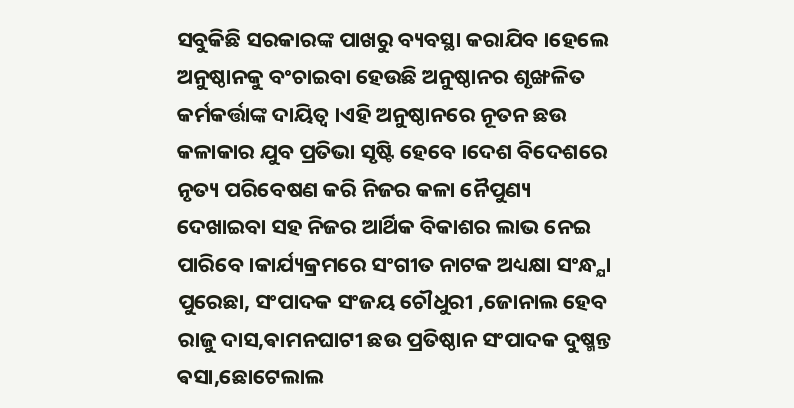ସବୁକିଛି ସରକାରଙ୍କ ପାଖରୁ ବ୍ୟବସ୍ଥା କରାଯିବ ।ହେଲେ ଅନୁଷ୍ଠାନକୁ ବଂଚାଇବା ହେଉଛି ଅନୁଷ୍ଠାନର ଶୃଙ୍ଖଳିତ କର୍ମକର୍ତ୍ତାଙ୍କ ଦାୟିତ୍ଵ ।ଏହି ଅନୁଷ୍ଠାନରେ ନୂତନ ଛଉ କଳାକାର ଯୁବ ପ୍ରତିଭା ସୃଷ୍ଟି ହେବେ ।ଦେଶ ବିଦେଶରେ ନୃତ୍ୟ ପରିବେଷଣ କରି ନିଜର କଳା ନୈପୁଣ୍ୟ ଦେଖାଇବା ସହ ନିଜର ଆର୍ଥିକ ବିକାଶର ଲାଭ ନେଇ ପାରିବେ ।କାର୍ଯ୍ୟକ୍ରମରେ ସଂଗୀତ ନାଟକ ଅଧ୍ୟକ୍ଷା ସଂନ୍ଧ୍ଯା ପୁରେଛା, ସଂପାଦକ ସଂଜୟ‌ ଚୌଧୁରୀ ,ଜୋନାଲ ହେବ ରାଜୁ ଦାସ,ଵାମନଘାଟୀ ଛଉ ପ୍ରତିଷ୍ଠାନ ସଂପାଦକ ଦୁଷ୍ମନ୍ତ ଵସା,ଛୋଟେଲାଲ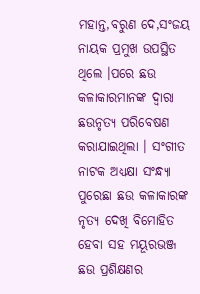ମହାନ୍ତ,ବରୁଣ ଦେ,ସଂଜୟ ନାୟକ ପ୍ରମୁଖ ଉପସ୍ଥିତ ଥିଲେ ।ପରେ ଛଉ କଳାକାରମାନଙ୍କ ଦ୍ଵାରା ଛଉନୃତ୍ଯ ପରିବେଷଣ କରାଯାଇଥିଲା । ସଂଗୀତ ନାଟକ ଅଧ୍ୟକ୍ଷା ସଂନ୍ଧ୍ୟା ପୁରେଛା ଛଉ କଳାକାରଙ୍କ ନୃତ୍ୟ ଦେଖି ବିମୋହିତ ହେବା ସହ ମୟୂରଭଞ୍ଜ ଛଉ ପ୍ରଶିକ୍ଷଣର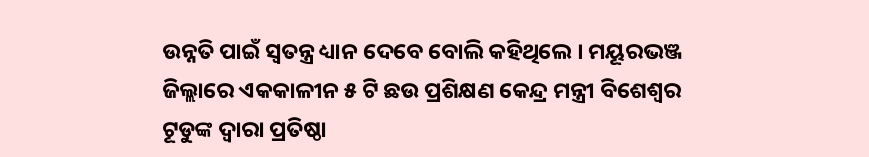ଉନ୍ନତି ପାଇଁ ସ୍ଵତନ୍ତ୍ର ଧ୍ୟାନ ଦେବେ ବୋଲି କହିଥିଲେ । ମୟୂରଭଞ୍ଜ ଜିଲ୍ଲାରେ ଏକକାଳୀନ ୫ ଟି ଛଉ ପ୍ରଶିକ୍ଷଣ କେନ୍ଦ୍ର ମନ୍ତ୍ରୀ ବିଶେଶ୍ବର ଟୂଡୁଙ୍କ ଦ୍ଵାରା ପ୍ରତିଷ୍ଠା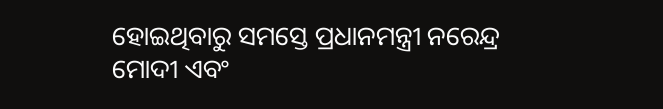ହୋଇଥିବାରୁ ସମସ୍ତେ ପ୍ରଧାନମନ୍ତ୍ରୀ ନରେନ୍ଦ୍ର ମୋଦୀ ଏବଂ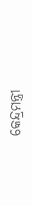କେନ୍ଦ୍ରମନ୍ତ୍ରୀ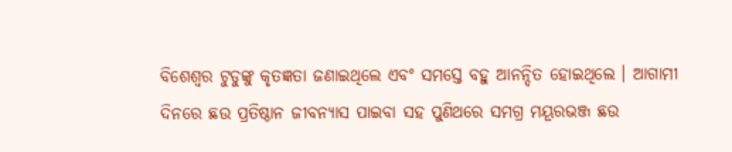ବିଶେଶ୍ୱର ଟୁଡୁଙ୍କୁ କୃତଜ୍ଞତା ଜଣାଇଥିଲେ ଏବଂ ସମସ୍ତେ ବହୁ ଆନନ୍ଦିତ ହୋଇଥିଲେ । ଆଗାମୀ ଦିନରେ ଛଉ ପ୍ରତିଷ୍ଠାନ ଜୀବନ୍ୟାସ ପାଇବା ସହ ପୁଣିଥରେ ସମଗ୍ର ମୟୂରଭଞ୍ଜ ଛଉ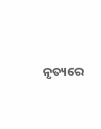ନୃତ୍ୟରେ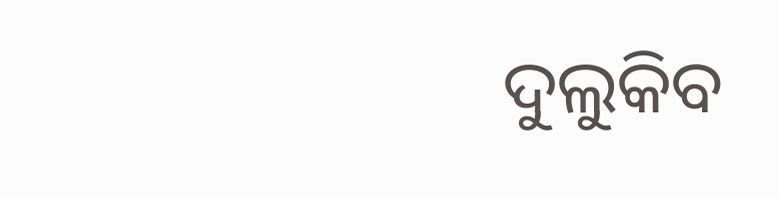ଦୁଲୁକିବ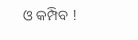ଓ କମ୍ପିବ !